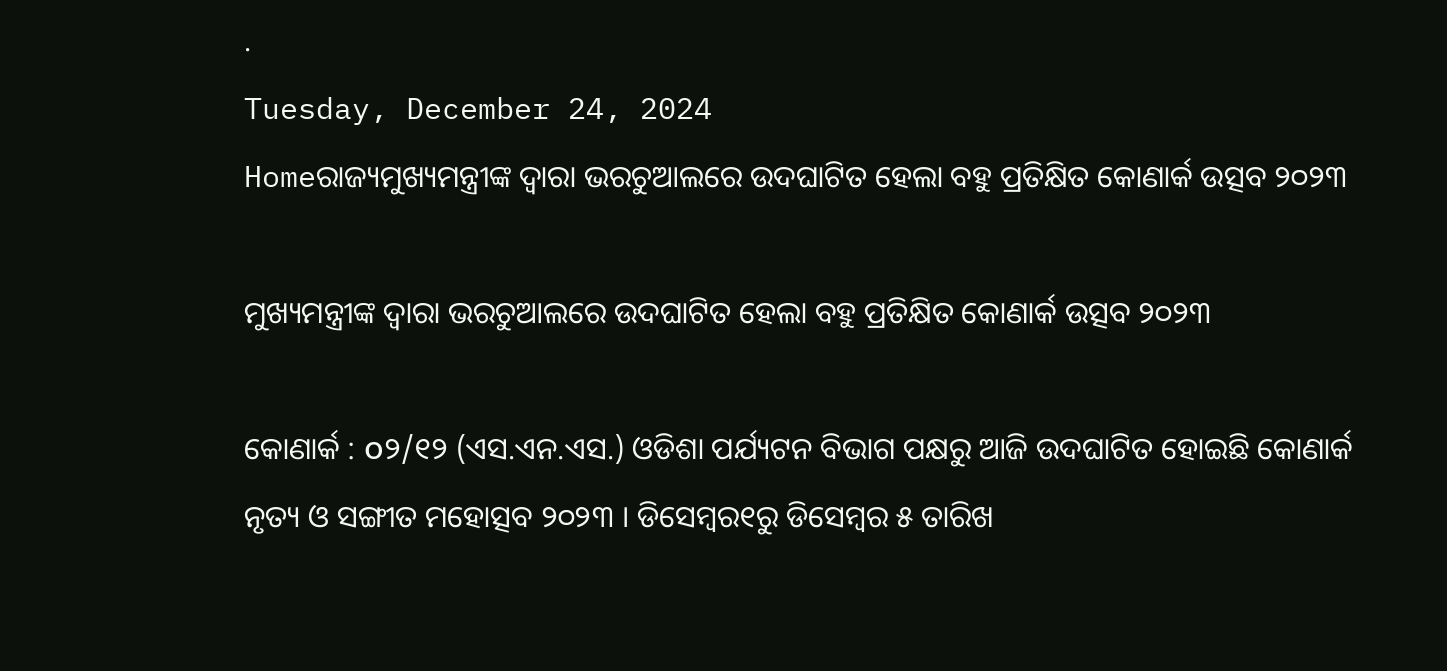.
Tuesday, December 24, 2024
Homeରାଜ୍ୟମୁଖ୍ୟମନ୍ତ୍ରୀଙ୍କ ଦ୍ଵାରା ଭରଚୁଆଲରେ ଉଦଘାଟିତ ହେଲା ବହୁ ପ୍ରତିକ୍ଷିତ କୋଣାର୍କ ଉତ୍ସବ ୨୦୨୩

ମୁଖ୍ୟମନ୍ତ୍ରୀଙ୍କ ଦ୍ଵାରା ଭରଚୁଆଲରେ ଉଦଘାଟିତ ହେଲା ବହୁ ପ୍ରତିକ୍ଷିତ କୋଣାର୍କ ଉତ୍ସବ ୨୦୨୩

କୋଣାର୍କ : ௦୨/୧୨ (ଏସ.ଏନ.ଏସ.) ଓଡିଶା ପର୍ଯ୍ୟଟନ ବିଭାଗ ପକ୍ଷରୁ ଆଜି ଉଦଘାଟିତ ହୋଇଛି କୋଣାର୍କ ନୃତ୍ୟ ଓ ସଙ୍ଗୀତ ମହୋତ୍ସବ ୨୦୨୩ । ଡିସେମ୍ବର୧ରୁ ଡିସେମ୍ବର ୫ ତାରିଖ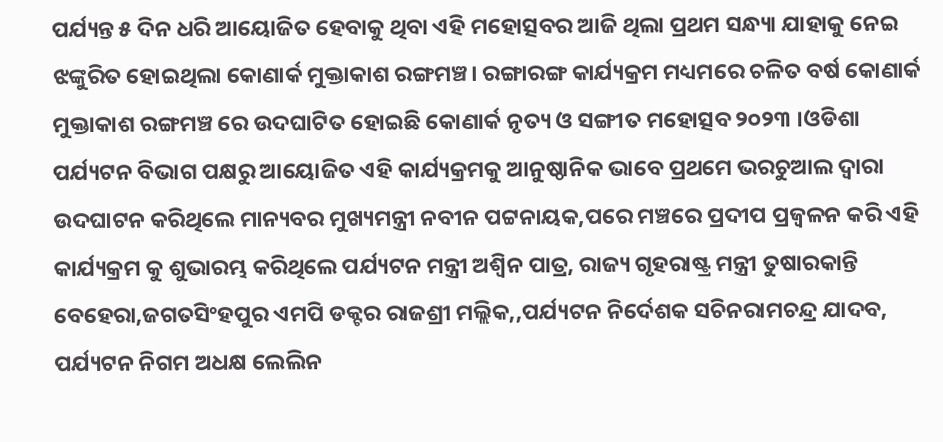ପର୍ଯ୍ୟନ୍ତ ୫ ଦିନ ଧରି ଆୟୋଜିତ ହେବାକୁ ଥିବା ଏହି ମହୋତ୍ସବର ଆଜି ଥିଲା ପ୍ରଥମ ସନ୍ଧ୍ୟା ଯାହାକୁ ନେଇ ଝଙ୍କୁରିତ ହୋଇଥିଲା କୋଣାର୍କ ମୁକ୍ତାକାଶ ରଙ୍ଗମଞ୍ଚ। ରଙ୍ଗାରଙ୍ଗ କାର୍ଯ୍ୟକ୍ରମ ମଧ୍ୟମରେ ଚଳିତ ବର୍ଷ କୋଣାର୍କ ମୁକ୍ତାକାଶ ରଙ୍ଗମଞ୍ଚ ରେ ଉଦଘାଟିତ ହୋଇଛି କୋଣାର୍କ ନୃତ୍ୟ ଓ ସଙ୍ଗୀତ ମହୋତ୍ସବ ୨୦୨୩ ।ଓଡିଶା ପର୍ଯ୍ୟଟନ ବିଭାଗ ପକ୍ଷରୁ ଆୟୋଜିତ ଏହି କାର୍ଯ୍ୟକ୍ରମକୁ ଆନୁଷ୍ଠାନିକ ଭାବେ ପ୍ରଥମେ ଭରଚୁଆଲ ଦ୍ଵାରା ଉଦଘାଟନ କରିଥିଲେ ମାନ୍ୟବର ମୁଖ୍ୟମନ୍ତ୍ରୀ ନବୀନ ପଟ୍ଟନାୟକ,ପରେ ମଞ୍ଚରେ ପ୍ରଦୀପ ପ୍ରଜ୍ୱଳନ କରି ଏହି କାର୍ଯ୍ୟକ୍ରମ କୁ ଶୁଭାରମ୍ଭ କରିଥିଲେ ପର୍ଯ୍ୟଟନ ମନ୍ତ୍ରୀ ଅଶ୍ୱିନ ପାତ୍ର, ରାଜ୍ୟ ଗୃହରାଷ୍ଟ୍ର ମନ୍ତ୍ରୀ ତୁଷାରକାନ୍ତି ବେହେରା,ଜଗତସିଂହପୁର ଏମପି ଡକ୍ଟର ରାଜଶ୍ରୀ ମଲ୍ଲିକ,,ପର୍ଯ୍ୟଟନ ନିର୍ଦେଶକ ସଚିନରାମଚନ୍ଦ୍ର ଯାଦବ, ପର୍ଯ୍ୟଟନ ନିଗମ ଅଧକ୍ଷ ଲେଲିନ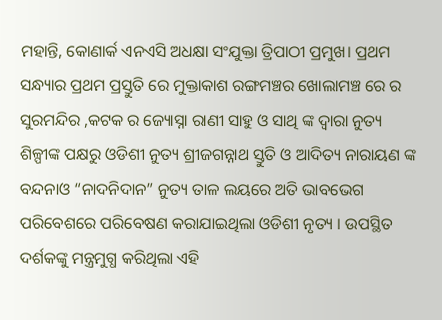ମହାନ୍ତି, କୋଣାର୍କ ଏନଏସି ଅଧକ୍ଷା ସଂଯୁକ୍ତା ତ୍ରିପାଠୀ ପ୍ରମୁଖ। ପ୍ରଥମ ସନ୍ଧ୍ୟାର ପ୍ରଥମ ପ୍ରସ୍ତୁତି ରେ ମୁକ୍ତାକାଶ ରଙ୍ଗମଞ୍ଚର ଖୋଲାମଞ୍ଚ ରେ ର ସୁରମନ୍ଦିର ,କଟକ ର ଜ୍ୟୋସ୍ନା ରାଣୀ ସାହୁ ଓ ସାଥି ଙ୍କ ଦ୍ଵାରା ନୁତ୍ୟ ଶିଳ୍ପୀଙ୍କ ପକ୍ଷରୁ ଓଡିଶୀ ନୁତ୍ୟ ଶ୍ରୀଜଗନ୍ନାଥ ସ୍ତୁତି ଓ ଆଦିତ୍ୟ ନାରାୟଣ ଙ୍କ ବନ୍ଦନାଓ “ନାଦନିଦାନ” ନୁତ୍ୟ ତାଳ ଲୟରେ ଅତି ଭାବଭେଗ ପରିବେଶରେ ପରିବେଷଣ କରାଯାଇଥିଲା ଓଡିଶୀ ନୃତ୍ୟ । ଉପସ୍ଥିତ ଦର୍ଶକଙ୍କୁ ମନ୍ତ୍ରମୁଗ୍ଧ କରିଥିଲା ଏହି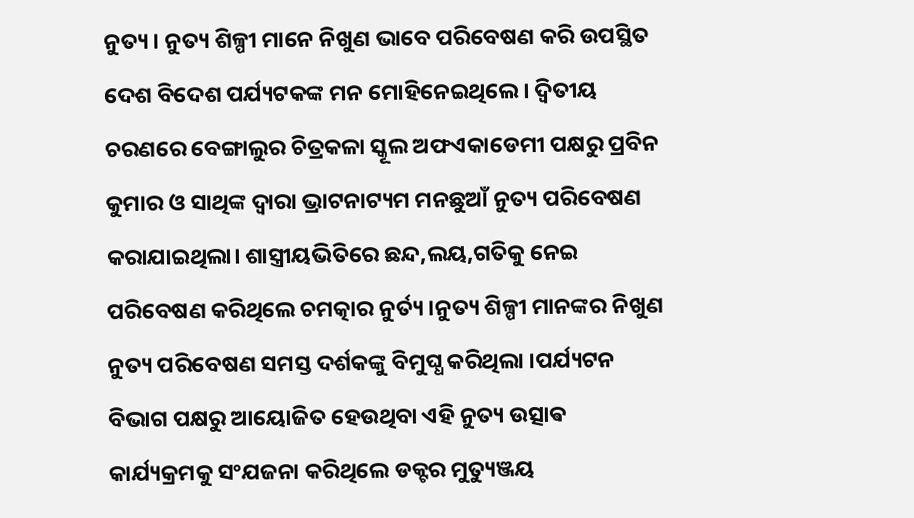ନୁତ୍ୟ । ନୁତ୍ୟ ଶିଳ୍ପୀ ମାନେ ନିଖୁଣ ଭାବେ ପରିବେଷଣ କରି ଉପସ୍ଥିତ ଦେଶ ବିଦେଶ ପର୍ଯ୍ୟଟକଙ୍କ ମନ ମୋହିନେଇଥିଲେ । ଦ୍ୱିତୀୟ ଚରଣରେ ବେଙ୍ଗାଲୁର ଚିତ୍ରକଳା ସ୍କୂଲ ଅଫଏକାଡେମୀ ପକ୍ଷରୁ ପ୍ରବିନ କୁମାର ଓ ସାଥିଙ୍କ ଦ୍ୱାରା ଭ୍ରାଟନାଟ୍ୟମ ମନଛୁଆଁ ନୁତ୍ୟ ପରିବେଷଣ କରାଯାଇଥିଲା। ଶାସ୍ତ୍ରୀୟଭିତିରେ ଛନ୍ଦ,ଲୟ,ଗତିକୁ ନେଇ ପରିବେଷଣ କରିଥିଲେ ଚମତ୍କାର ନୁର୍ତ୍ୟ ।ନୁତ୍ୟ ଶିଳ୍ପୀ ମାନଙ୍କର ନିଖୁଣ ନୁତ୍ୟ ପରିବେଷଣ ସମସ୍ତ ଦର୍ଶକଙ୍କୁ ବିମୁଘ୍ଧ କରିଥିଲା ।ପର୍ଯ୍ୟଟନ ବିଭାଗ ପକ୍ଷରୁ ଆୟୋଜିତ ହେଉଥିବା ଏହି ନୁତ୍ୟ ଉତ୍ସାଵ କାର୍ଯ୍ୟକ୍ରମକୁ ସଂଯଜନା କରିଥିଲେ ଡକ୍ଟର ମୁତ୍ୟୁଞ୍ଜୟ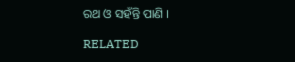ରଥ ଓ ସହଁନ୍ତି ପାଣି ।

RELATED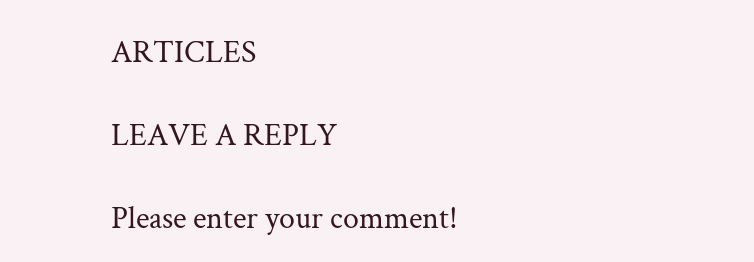ARTICLES

LEAVE A REPLY

Please enter your comment!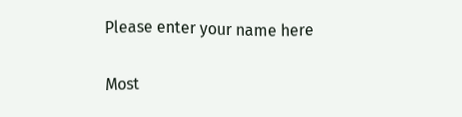Please enter your name here

Most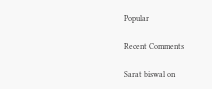Popular

Recent Comments

Sarat biswal on